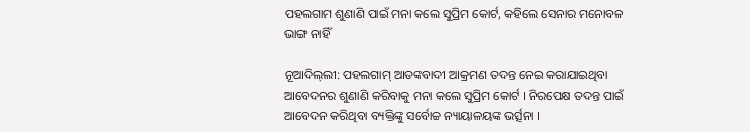ପହଲଗାମ ଶୁଣାଣି ପାଇଁ ମନା କଲେ ସୁପ୍ରିମ କୋର୍ଟ, କହିଲେ ସେନାର ମନୋବଳ ଭାଙ୍ଗ ନାହିଁ

ନୂଆଦିଲ୍‌ଲୀ: ପହଲଗାମ୍ ଆତଙ୍କବାଦୀ ଆକ୍ରମଣ ତଦନ୍ତ ନେଇ କରାଯାଇଥିବା ଆବେଦନର ଶୁଣାଣି କରିବାକୁ ମନା କଲେ ସୁପ୍ରିମ କୋର୍ଟ । ନିରପେକ୍ଷ ତଦନ୍ତ ପାଇଁ ଆବେଦନ କରିଥିବା ବ୍ୟକ୍ତିଙ୍କୁ ସର୍ବୋଚ୍ଚ ନ୍ୟାୟାଳୟଙ୍କ ଭର୍ତ୍ସନା ।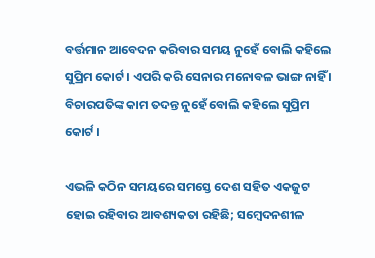ବର୍ତ୍ତମାନ ଆବେଦନ କରିବାର ସମୟ ନୁହେଁ ବୋଲି କହିଲେ ସୁପ୍ରିମ କୋର୍ଟ । ଏପରି କରି ସେନାର ମନୋବଳ ଭାଙ୍ଗ ନାହିଁ । ବିଚାରପତିଙ୍କ କାମ ତଦନ୍ତ ନୁହେଁ ବୋଲି କହିଲେ ସୁପ୍ରିମ କୋର୍ଟ ।

ଏଭଳି କଠିନ ସମୟରେ ସମସ୍ତେ ଦେଶ ସହିତ ଏକଜୁଟ ହୋଇ ରହିବାର ଆବଶ୍ୟକତା ରହିଛି; ସମ୍ବେଦନଶୀଳ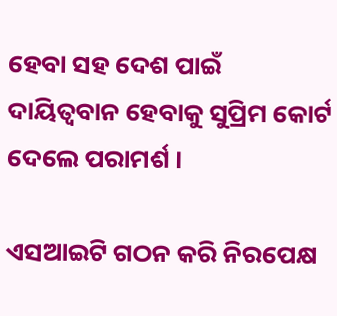ହେବା ସହ ଦେଶ ପାଇଁ ଦାୟିତ୍ୱବାନ ହେବାକୁ ସୁପ୍ରିମ କୋର୍ଟ ଦେଲେ ପରାମର୍ଶ ।

ଏସଆଇଟି ଗଠନ କରି ନିରପେକ୍ଷ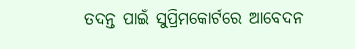ତଦନ୍ତ ପାଇଁ ସୁପ୍ରିମକୋର୍ଟରେ ଆବେଦନ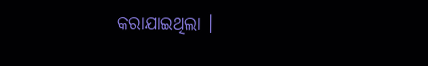କରାଯାଇଥିଲା ।